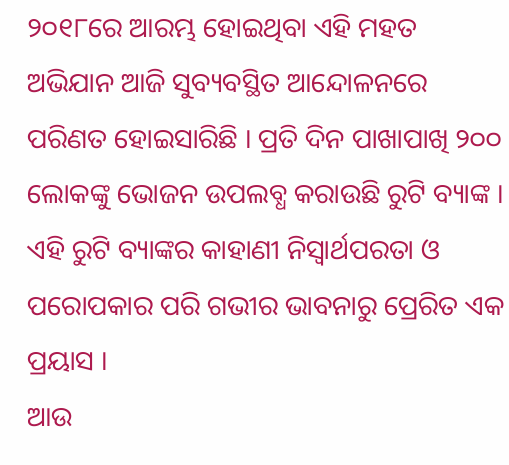୨୦୧୮ରେ ଆରମ୍ଭ ହୋଇଥିବା ଏହି ମହତ ଅଭିଯାନ ଆଜି ସୁବ୍ୟବସ୍ଥିତ ଆନ୍ଦୋଳନରେ ପରିଣତ ହୋଇସାରିଛି । ପ୍ରତି ଦିନ ପାଖାପାଖି ୨୦୦ ଲୋକଙ୍କୁ ଭୋଜନ ଉପଲବ୍ଧ କରାଉଛି ରୁଟି ବ୍ୟାଙ୍କ । ଏହି ରୁଟି ବ୍ୟାଙ୍କର କାହାଣୀ ନିସ୍ୱାର୍ଥପରତା ଓ ପରୋପକାର ପରି ଗଭୀର ଭାବନାରୁ ପ୍ରେରିତ ଏକ ପ୍ରୟାସ ।
ଆଉ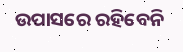ଉପାସରେ ରହିବେନି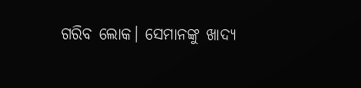ଗରିବ ଲୋକ। ସେମାନଙ୍କୁ ଖାଦ୍ୟ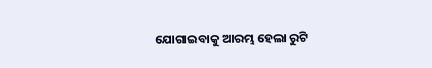ଯୋଗାଇବାକୁ ଆରମ୍ଭ ହେଲା ରୁଟି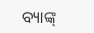ବ୍ୟାଙ୍କ୍